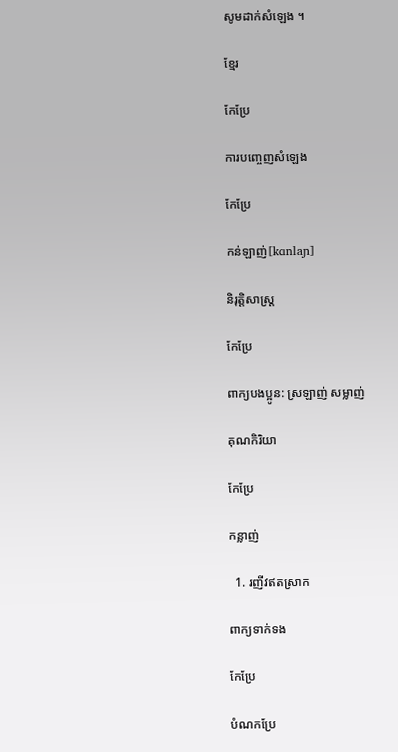សូមដាក់សំឡេង ។

ខ្មែរ

កែប្រែ

ការបញ្ចេញសំឡេង

កែប្រែ

កន់ឡាញ់[kɑnlaɲ]

និរុត្តិសាស្ត្រ

កែប្រែ

ពាក្យបងប្អូន: ស្រឡាញ់ សម្លាញ់

គុណកិរិយា

កែប្រែ

កន្លាញ់

  1. រញីវឥតស្រាក

ពាក្យទាក់ទង

កែប្រែ

បំណកប្រែ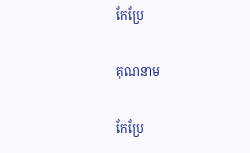កែប្រែ

គុណនាម

កែប្រែ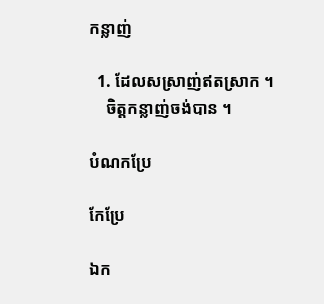កន្លាញ់

  1. ដែលសស្រាញ់ឥតស្រាក ។
    ចិត្តកន្លាញ់ចង់បាន ។

បំណកប្រែ

កែប្រែ

ឯក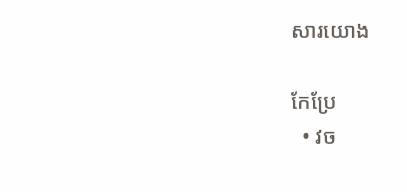សារយោង

កែប្រែ
  • វច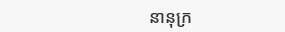នានុក្រ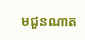មជួនណាត